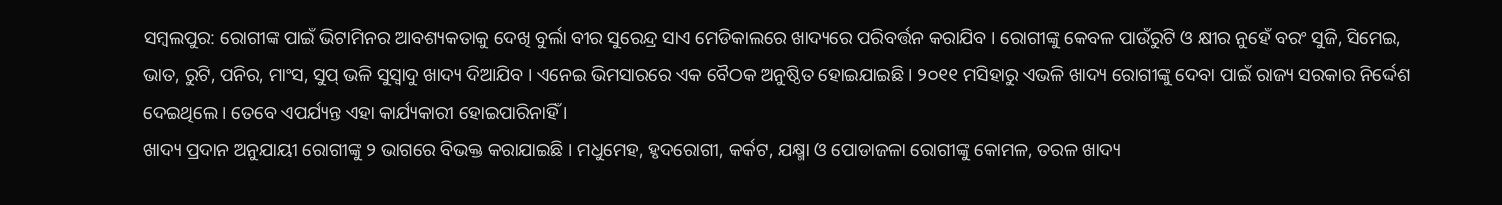ସମ୍ବଲପୁର: ରୋଗୀଙ୍କ ପାଇଁ ଭିଟାମିନର ଆବଶ୍ୟକତାକୁ ଦେଖି ବୁର୍ଲା ବୀର ସୁରେନ୍ଦ୍ର ସାଏ ମେଡିକାଲରେ ଖାଦ୍ୟରେ ପରିବର୍ତ୍ତନ କରାଯିବ । ରୋଗୀଙ୍କୁ କେବଳ ପାଉଁରୁଟି ଓ କ୍ଷୀର ନୁହେଁ ବରଂ ସୁଜି, ସିମେଇ, ଭାତ, ରୁଟି, ପନିର, ମାଂସ, ସୁପ୍ ଭଳି ସୁସ୍ୱାଦୁ ଖାଦ୍ୟ ଦିଆଯିବ । ଏନେଇ ଭିମସାରରେ ଏକ ବୈଠକ ଅନୁଷ୍ଠିତ ହୋଇଯାଇଛି । ୨୦୧୧ ମସିହାରୁ ଏଭଳି ଖାଦ୍ୟ ରୋଗୀଙ୍କୁ ଦେବା ପାଇଁ ରାଜ୍ୟ ସରକାର ନିର୍ଦ୍ଦେଶ ଦେଇଥିଲେ । ତେବେ ଏପର୍ଯ୍ୟନ୍ତ ଏହା କାର୍ଯ୍ୟକାରୀ ହୋଇପାରିନାହିଁ ।
ଖାଦ୍ୟ ପ୍ରଦାନ ଅନୁଯାୟୀ ରୋଗୀଙ୍କୁ ୨ ଭାଗରେ ବିଭକ୍ତ କରାଯାଇଛି । ମଧୁମେହ, ହୃଦରୋଗୀ, କର୍କଟ, ଯକ୍ଷ୍ମା ଓ ପୋଡାଜଳା ରୋଗୀଙ୍କୁ କୋମଳ, ତରଳ ଖାଦ୍ୟ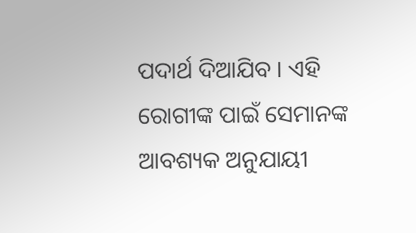ପଦାର୍ଥ ଦିଆଯିବ । ଏହି ରୋଗୀଙ୍କ ପାଇଁ ସେମାନଙ୍କ ଆବଶ୍ୟକ ଅନୁଯାୟୀ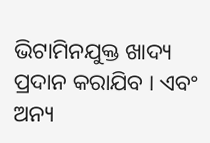ଭିଟାମିନଯୁକ୍ତ ଖାଦ୍ୟ ପ୍ରଦାନ କରାଯିବ । ଏବଂ ଅନ୍ୟ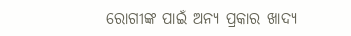ରୋଗୀଙ୍କ ପାଇଁ ଅନ୍ୟ ପ୍ରକାର ଖାଦ୍ୟ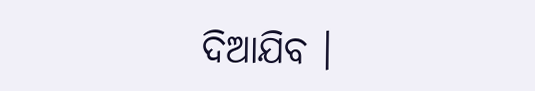ଦିଆଯିବ ।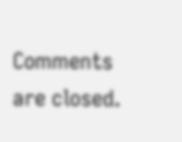Comments are closed.